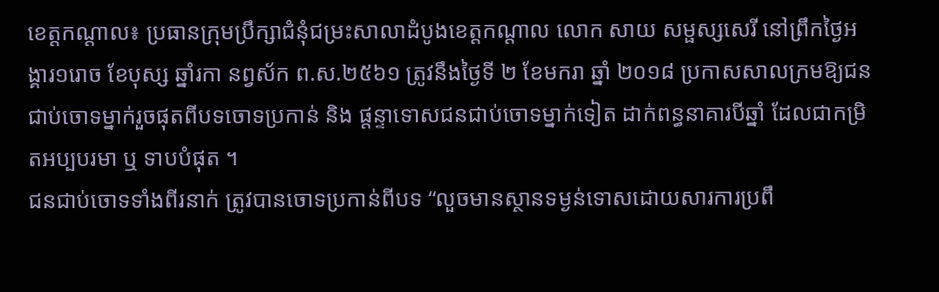ខេត្តកណ្តាល៖ ប្រធានក្រុមប្រឹក្សាជំនុំជម្រះសាលាដំបូងខេត្តកណ្តាល លោក សាយ សម្ផស្សសេរី នៅព្រឹកថ្ងៃអង្គារ១រោច ខែបុស្ស ឆ្នាំរកា នព្វស័ក ព.ស.២៥៦១ ត្រូវនឹងថ្ងៃទី ២ ខែមករា ឆ្នាំ ២០១៨ ប្រកាសសាលក្រមឱ្យជនជាប់ចោទម្នាក់រួចផុតពីបទចោទប្រកាន់ និង ផ្តន្ទាទោសជនជាប់ចោទម្នាក់ទៀត ដាក់ពន្ធនាគារបីឆ្នាំ ដែលជាកម្រិតអប្បបរមា ឬ ទាបបំផុត ។
ជនជាប់ចោទទាំងពីរនាក់ ត្រូវបានចោទប្រកាន់ពីបទ “លួចមានស្ថានទម្ងន់ទោសដោយសារការប្រពឹ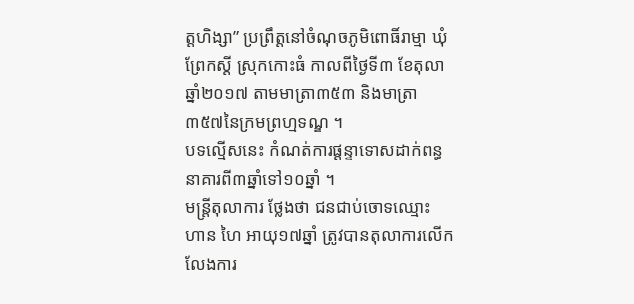ត្តហិង្សា” ប្រព្រឹត្តនៅចំណុចភូមិពោធិ៍រាម្មា ឃុំព្រែកស្តី ស្រុកកោះធំ កាលពីថ្ងៃទី៣ ខែតុលា ឆ្នាំ២០១៧ តាមមាត្រា៣៥៣ និងមាត្រា៣៥៧នៃក្រមព្រហ្មទណ្ឌ ។
បទល្មើសនេះ កំណត់ការផ្តន្ទាទោសដាក់ពន្ធនាគារពី៣ឆ្នាំទៅ១០ឆ្នាំ ។
មន្ត្រីតុលាការ ថ្លែងថា ជនជាប់ចោទឈ្មោះ ហាន ហៃ អាយុ១៧ឆ្នាំ ត្រូវបានតុលាការលើកលែងការ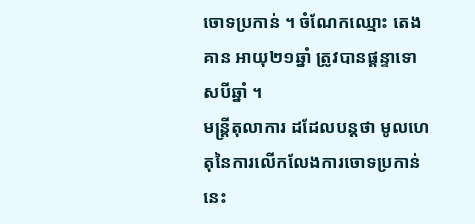ចោទប្រកាន់ ។ ចំណែកឈ្មោះ តេង គាន អាយុ២១ឆ្នាំ ត្រូវបានផ្តន្ទាទោសបីឆ្នាំ ។
មន្ត្រីតុលាការ ដដែលបន្តថា មូលហេតុនៃការលើកលែងការចោទប្រកាន់នេះ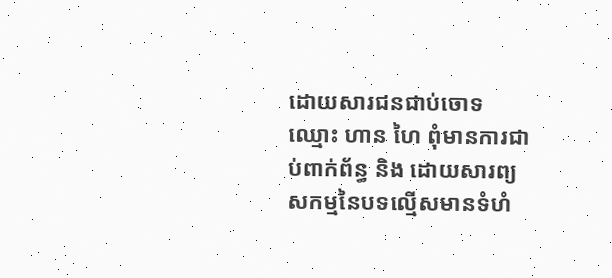ដោយសារជនជាប់ចោទឈ្មោះ ហាន ហៃ ពុំមានការជាប់ពាក់ព័ន្ធ និង ដោយសារព្យសកម្មនៃបទល្មើសមានទំហំ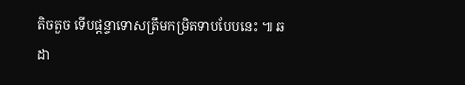តិចតួច ទើបផ្តន្ទាទោសត្រឹមកម្រិតទាបបែបនេះ ៕ ឆ ដា